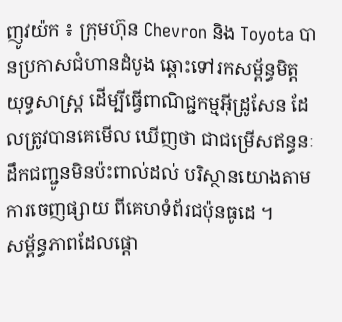ញូវយ៉ក ៖ ក្រុមហ៊ុន Chevron និង Toyota បានប្រកាសជំហានដំបូង ឆ្ពោះទៅរកសម្ព័ន្ធមិត្តយុទ្ធសាស្ត្រ ដើម្បីធ្វើពាណិជ្ជកម្មអ៊ីដ្រូសែន ដែលត្រូវបានគេមើល ឃើញថា ជាជម្រើសឥន្ធនៈដឹកជញ្ជូនមិនប៉ះពាល់ដល់ បរិស្ថានយោងតាមការចេញផ្សាយ ពីគេហទំព័រជប៉ុនធូដេ ។
សម្ព័ន្ធភាពដែលផ្តោ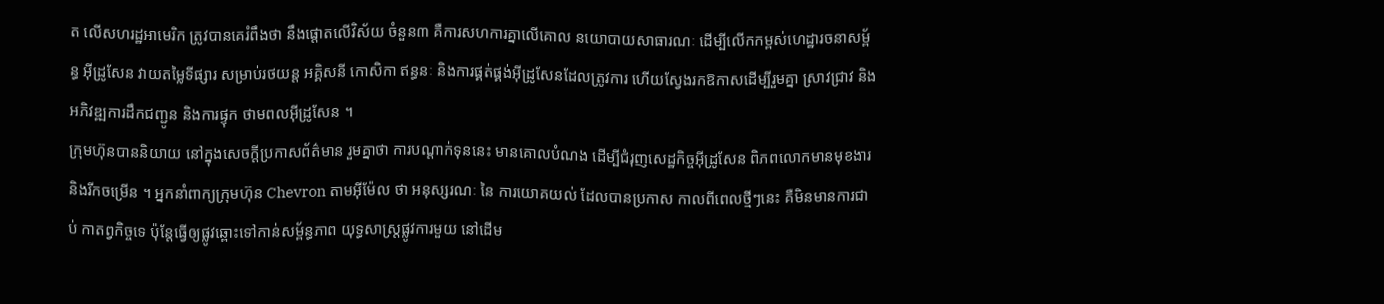ត លើសហរដ្ឋអាមេរិក ត្រូវបានគេរំពឹងថា នឹងផ្តោតលើវិស័យ ចំនួន៣ គឺការសហការគ្នាលើគោល នយោបាយសាធារណៈ ដើម្បីលើកកម្ពស់ហេដ្ឋារចនាសម្ព័ន្ធ អ៊ីដ្រូសែន វាយតម្លៃទីផ្សារ សម្រាប់រថយន្ត អគ្គិសនី កោសិកា ឥន្ធនៈ និងការផ្គត់ផ្គង់អ៊ីដ្រូសែនដែលត្រូវការ ហើយស្វែងរកឱកាសដើម្បីរួមគ្នា ស្រាវជ្រាវ និងអភិវឌ្ឍការដឹកជញ្ជូន និងការផ្ទុក ថាមពលអ៊ីដ្រូសែន ។
ក្រុមហ៊ុនបាននិយាយ នៅក្នុងសេចក្តីប្រកាសព័ត៌មាន រួមគ្នាថា ការបណ្តាក់ទុននេះ មានគោលបំណង ដើម្បីជំរុញសេដ្ឋកិច្ចអ៊ីដ្រូសែន ពិភពលោកមានមុខងារ និងរីកចម្រើន ។ អ្នកនាំពាក្យក្រុមហ៊ុន Chevron តាមអ៊ីម៉ែល ថា អនុស្សរណៈ នៃ ការយោគយល់ ដែលបានប្រកាស កាលពីពេលថ្មីៗនេះ គឺមិនមានការជាប់ កាតព្វកិច្ចទេ ប៉ុន្តែធ្វើឲ្យផ្លូវឆ្ពោះទៅកាន់សម្ព័ន្ធភាព យុទ្ធសាស្ត្រផ្លូវការមួយ នៅដើម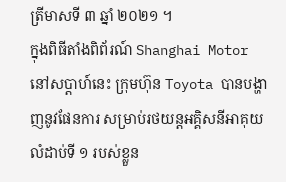ត្រីមាសទី ៣ ឆ្នាំ ២០២១ ។
ក្នុងពិធីតាំងពិព័រណ៍ Shanghai Motor នៅសប្តាហ៍នេះ ក្រុមហ៊ុន Toyota បានបង្ហាញនូវផែនការ សម្រាប់រថយន្តអគ្គិសនីអាគុយលំដាប់ទី ១ របស់ខ្លួន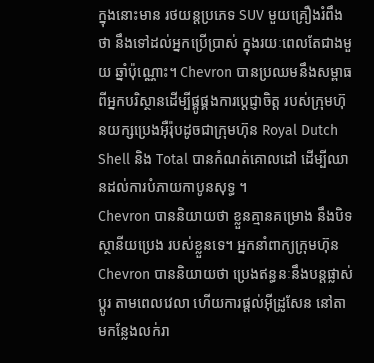ក្នុងនោះមាន រថយន្តប្រភេទ SUV មួយគ្រឿងរំពឹងថា នឹងទៅដល់អ្នកប្រើប្រាស់ ក្នុងរយៈពេលតែជាងមួយ ឆ្នាំប៉ុណ្ណោះ។ Chevron បានប្រឈមនឹងសម្ពាធ ពីអ្នកបរិស្ថានដើម្បីផ្គូផ្គងការប្តេជ្ញាចិត្ត របស់ក្រុមហ៊ុនយក្សប្រេងអ៊ឺរ៉ុបដូចជាក្រុមហ៊ុន Royal Dutch Shell និង Total បានកំណត់គោលដៅ ដើម្បីឈានដល់ការបំភាយកាបូនសុទ្ធ ។
Chevron បាននិយាយថា ខ្លួនគ្មានគម្រោង នឹងបិទស្ថានីយប្រេង របស់ខ្លួនទេ។ អ្នកនាំពាក្យក្រុមហ៊ុន Chevron បាននិយាយថា ប្រេងឥន្ធនៈនឹងបន្តផ្លាស់ប្តូរ តាមពេលវេលា ហើយការផ្តល់អ៊ីដ្រូសែន នៅតាមកន្លែងលក់រា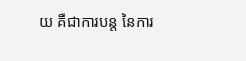យ គឺជាការបន្ត នៃការ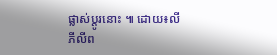ផ្លាស់ប្តូរនោះ ៕ ដោយ៖លី ភីលីព